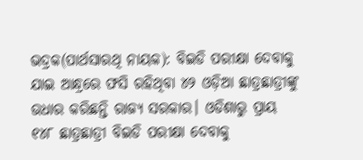ଭଦ୍ରକ(ପାର୍ଥସାରଥି ନାୟକ): ବିଇଡି ପରୀକ୍ଷା ଦେବାକୁ ଯାଇ ଆନ୍ଧ୍ରରେ ଫସି ରହିଥିବା ୪୨ ଓଡ଼ିଆ ଛାତ୍ରଛାତ୍ରୀଙ୍କୁ ଉଧାର କରିଛନ୍ତି ରାଜ୍ୟ ସରକାର। ଓଡିଶାରୁ ପ୍ରାୟ ୧୪୮ ଛାତ୍ରଛାତ୍ରୀ ବିଇଡି ପରୀକ୍ଷା ଦେବାକୁ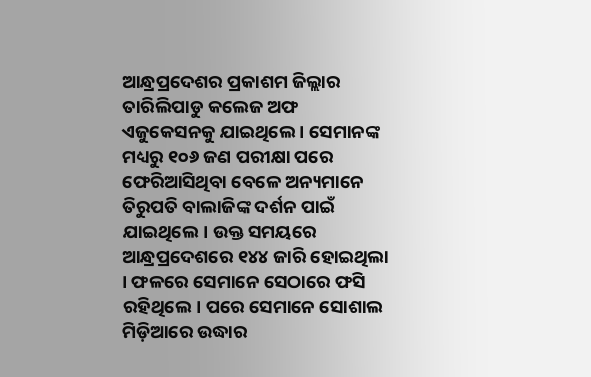ଆନ୍ଧ୍ରପ୍ରଦେଶର ପ୍ରକାଶମ ଜିଲ୍ଲାର ତାରିଲିପାଡୁ କଲେଜ ଅଫ ଏଜୁକେସନକୁ ଯାଇଥିଲେ । ସେମାନଙ୍କ ମଧ୍ୟରୁ ୧୦୬ ଜଣ ପରୀକ୍ଷା ପରେ ଫେରିଆସିଥିବା ବେଳେ ଅନ୍ୟମାନେ ତିରୁପତି ବାଲାଜିଙ୍କ ଦର୍ଶନ ପାଇଁ ଯାଇଥିଲେ। ଉକ୍ତ ସମୟରେ ଆନ୍ଧ୍ରପ୍ରଦେଶରେ ୧୪୪ ଜାରି ହୋଇଥିଲା । ଫଳରେ ସେମାନେ ସେଠାରେ ଫସି ରହିଥିଲେ। ପରେ ସେମାନେ ସୋଶାଲ ମିଡ଼ିଆରେ ଉଦ୍ଧାର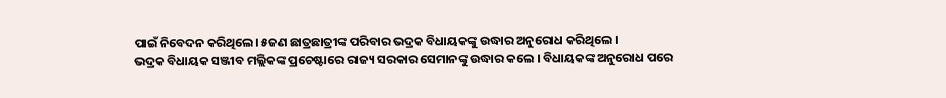ପାଇଁ ନିବେଦନ କରିଥିଲେ। ୫ଜଣ ଛାତ୍ରଛାତ୍ରୀଙ୍କ ପରିବାର ଭଦ୍ରକ ବିଧାୟକଙ୍କୁ ଉଦ୍ଧାର ଅନୁରୋଧ କରିଥିଲେ ।
ଭଦ୍ରକ ବିଧାୟକ ସଞ୍ଜୀବ ମଲ୍ଲିକଙ୍କ ପ୍ରଚେଷ୍ଟାରେ ରାଜ୍ୟ ସରକାର ସେମାନଙ୍କୁ ଉଦ୍ଧାର କଲେ । ବିଧାୟକଙ୍କ ଅନୁରୋଧ ପରେ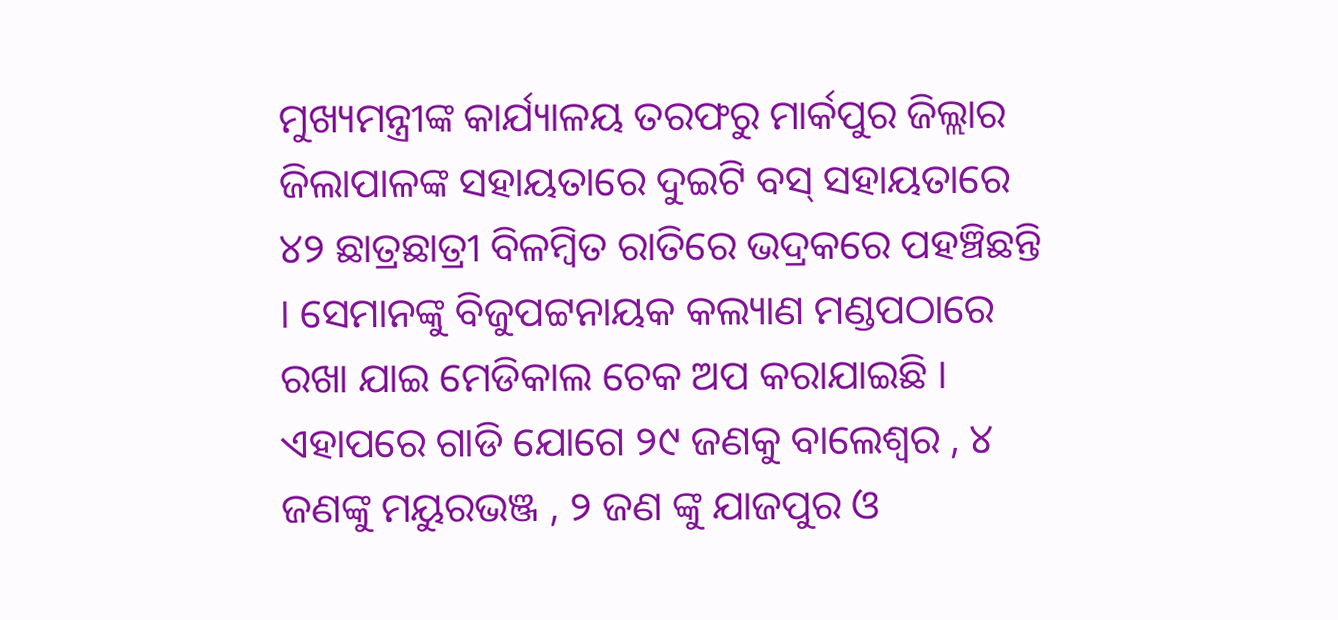ମୁଖ୍ୟମନ୍ତ୍ରୀଙ୍କ କାର୍ଯ୍ୟାଳୟ ତରଫରୁ ମାର୍କପୁର ଜିଲ୍ଲାର ଜିଲାପାଳଙ୍କ ସହାୟତାରେ ଦୁଇଟି ବସ୍ ସହାୟତାରେ ୪୨ ଛାତ୍ରଛାତ୍ରୀ ବିଳମ୍ବିତ ରାତିରେ ଭଦ୍ରକରେ ପହଞ୍ଚିଛନ୍ତି । ସେମାନଙ୍କୁ ବିଜୁପଟ୍ଟନାୟକ କଲ୍ୟାଣ ମଣ୍ଡପଠାରେ ରଖା ଯାଇ ମେଡିକାଲ ଚେକ ଅପ କରାଯାଇଛି ।
ଏହାପରେ ଗାଡି ଯୋଗେ ୨୯ ଜଣକୁ ବାଲେଶ୍ୱର , ୪ ଜଣଙ୍କୁ ମୟୁରଭଞ୍ଜ , ୨ ଜଣ ଙ୍କୁ ଯାଜପୁର ଓ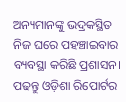ଅନ୍ୟମାନଙ୍କୁ ଭଦ୍ରକସ୍ଥିତ ନିଜ ଘରେ ପହଞ୍ଚାଇବାର ବ୍ୟବସ୍ଥା କରିଛି ପ୍ରଶାସନ।
ପଢନ୍ତୁ ଓଡ଼ିଶା ରିପୋର୍ଟର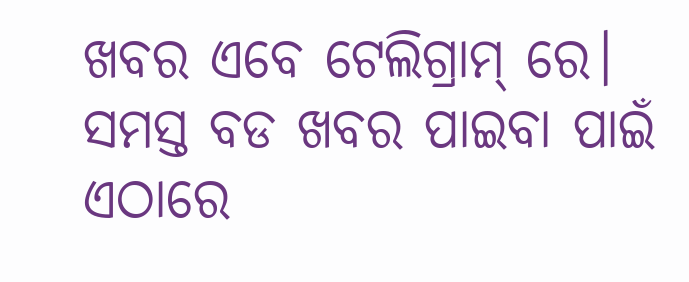ଖବର ଏବେ ଟେଲିଗ୍ରାମ୍ ରେ। ସମସ୍ତ ବଡ ଖବର ପାଇବା ପାଇଁ ଏଠାରେ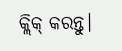କ୍ଲିକ୍ କରନ୍ତୁ।